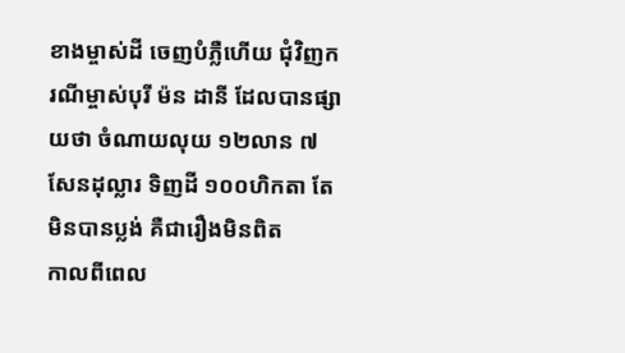ខាងម្ចាស់ដី ចេញបំភ្លឺហើយ ជុំវិញករណីម្ចាស់បុរី ម៉ន ដានី ដែលបានផ្សាយថា ចំណាយលុយ ១២លាន ៧សែនដុល្លារ ទិញដី ១០០ហិកតា តែមិនបានប្លង់ គឺជារឿងមិនពិត
កាលពីពេល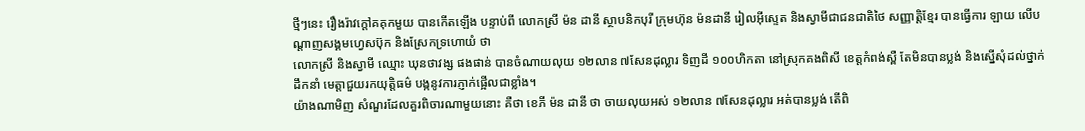ថ្មីៗនេះ រឿងរ៉ាវក្តៅគគុកមួយ បានកើតឡើង បន្ទាប់ពី លោកស្រី ម៉ន ដានី ស្ថាបនិកបុរី ក្រុមហ៊ុន ម៉នដានី រៀលអ៊ីស្ទេត និងស្វាមីជាជនជាតិថៃ សញ្ញាត្តិខ្មែរ បានធ្វើការ ឡាយ លើបណ្តាញសង្គមហ្វេសប៊ុក និងស្រែកទ្រហោយំ ថា
លោកស្រី និងស្វាមី ឈ្មោះ ឃុនថាវង្ស ផងផាន់ បានចំណាយលុយ ១២លាន ៧សែនដុល្លារ ទិញដី ១០០ហិកតា នៅស្រុកគងពិសី ខេត្តកំពង់ស្ពឺ តែមិនបានប្លង់ និងស្នើសុំដល់ថ្នាក់ដឹកនាំ មេត្តាជួយរកយុត្តិធម៌ បង្កនូវការភ្ញាក់ផ្អើលជាខ្លាំង។
យ៉ាងណាមិញ សំណួរដែលគួរពិចារណាមួយនោះ គឺថា ខេភី ម៉ន ដានី ថា ចាយលុយអស់ ១២លាន ៧សែនដុល្លារ អត់បានប្លង់ តើពិ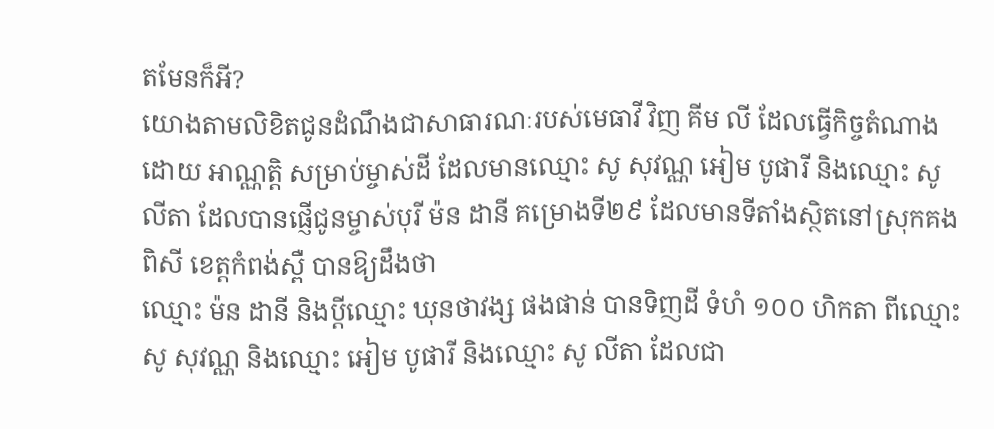តមែនក៏អី?
យោងតាមលិខិតជូនដំណឹងជាសាធារណៈរបស់មេធាវី វិញ គីម លី ដែលធ្វើកិច្ចតំណាងដោយ អាណ្ណត្តិ សម្រាប់ម្ចាស់ដី ដែលមានឈ្មោះ សូ សុវណ្ណ អៀម បូផារី និងឈ្មោះ សូ លីតា ដែលបានផ្ញើជូនម្ចាស់បុរី ម៉ន ដានី គម្រោងទី២៩ ដែលមានទីតាំងស្ថិតនៅស្រុកគងពិសី ខេត្តកំពង់ស្ពឺ បានឱ្យដឹងថា
ឈ្មោះ ម៉ន ដានី និងប្តីឈ្មោះ ឃុនថាវង្ស ផងផាន់ បានទិញដី ទំហំ ១០០ ហិកតា ពីឈ្មោះ សូ សុវណ្ណ និងឈ្មោះ អៀម បូផារី និងឈ្មោះ សូ លីតា ដែលជា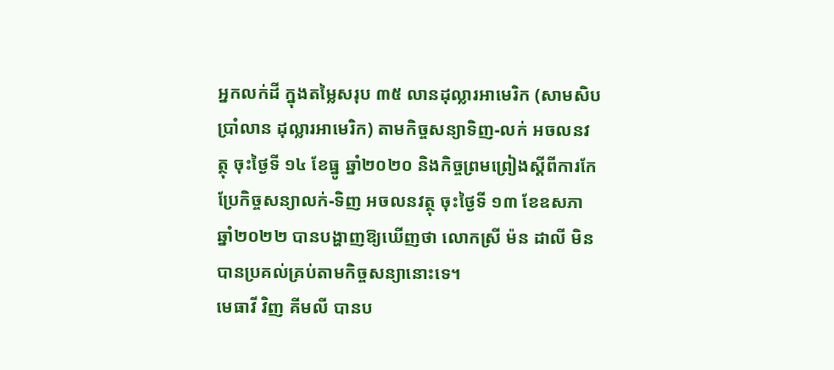អ្នកលក់ដី ក្នុងតម្លៃសរុប ៣៥ លានដុល្លារអាមេរិក (សាមសិបប្រាំលាន ដុល្លារអាមេរិក) តាមកិច្ចសន្យាទិញ-លក់ អចលនវត្ថុ ចុះថ្ងៃទី ១៤ ខែធ្នូ ឆ្នាំ២០២០ និងកិច្ចព្រមព្រៀងស្តីពីការកែប្រែកិច្ចសន្យាលក់-ទិញ អចលនវត្ថុ ចុះថ្ងៃទី ១៣ ខែឧសភា ឆ្នាំ២០២២ បានបង្ហាញឱ្យឃើញថា លោកស្រី ម៉ន ដាលី មិនបានប្រគល់គ្រប់តាមកិច្ចសន្យានោះទេ។
មេធាវី វិញ គីមលី បានប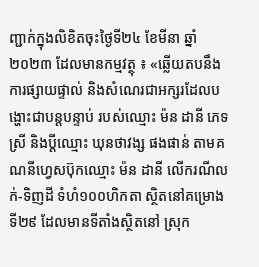ញ្ជាក់ក្នុងលិខិតចុះថ្ងៃទី២៤ ខែមីនា ឆ្នាំ២០២៣ ដែលមានកម្មវត្ថុ ៖ «ឆ្លើយតបនឹងការផ្សាយផ្ទាល់ និងសំណេរជាអក្សរដែលបង្ហោះជាបន្តបន្ទាប់ របស់ឈ្មោះ ម៉ន ដានី ភេទ ស្រី និងប្តីឈ្មោះ ឃុនថាវង្ស ផងផាន់ តាមគណនីហ្វេសប៊ុកឈ្មោះ ម៉ន ដានី លើករណីលក់-ទិញដី ទំហំ១០០ហិកតា ស្ថិតនៅគម្រោងទី២៩ ដែលមានទីតាំងស្ថិតនៅ ស្រុក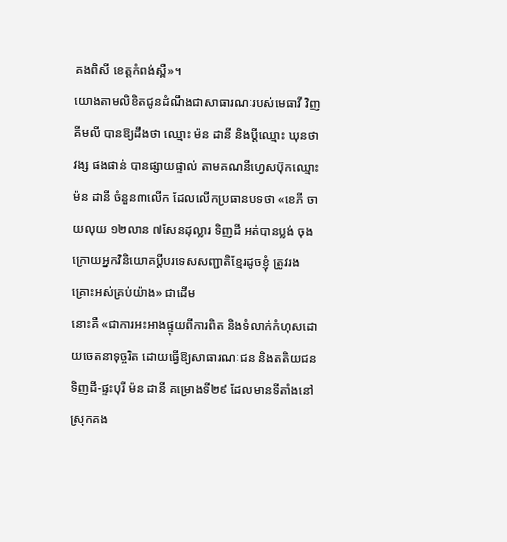គងពិសី ខេត្តកំពង់ស្ពឺ»។
យោងតាមលិខិតជូនដំណឹងជាសាធារណៈរបស់មេធាវី វិញ គីមលី បានឱ្យដឹងថា ឈ្មោះ ម៉ន ដានី និងប្តីឈ្មោះ ឃុនថាវង្ស ផងផាន់ បានផ្សាយផ្ទាល់ តាមគណនីហ្វេសប៊ុកឈ្មោះ ម៉ន ដានី ចំនួន៣លើក ដែលលើកប្រធានបទថា «ខេភី ចាយលុយ ១២លាន ៧សែនដុល្លារ ទិញដី អត់បានប្លង់ ចុងក្រោយអ្នកវិនិយោគប្តីបរទេសសញ្ជាតិខ្មែរដូចខ្ញុំ ត្រូវរងគ្រោះអស់គ្រប់យ៉ាង» ជាដើម
នោះគឺ «ជាការអះអាងផ្ទុយពីការពិត និងទំលាក់កំហុសដោយចេតនាទុច្ចរិត ដោយធ្វើឱ្យសាធារណៈជន និងតតិយជនទិញដី-ផ្ទះបុរី ម៉ន ដានី គម្រោងទី២៩ ដែលមានទីតាំងនៅស្រុកគង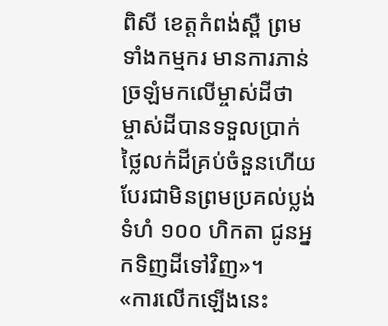ពិសី ខេត្តកំពង់ស្ពឺ ព្រមទាំងកម្មករ មានការភាន់ច្រឡំមកលើម្ចាស់ដីថា ម្ចាស់ដីបានទទួលប្រាក់ថ្លៃលក់ដីគ្រប់ចំនួនហើយ បែរជាមិនព្រមប្រគល់ប្លង់ទំហំ ១០០ ហិកតា ជូនអ្នកទិញដីទៅវិញ»។
«ការលើកឡើងនេះ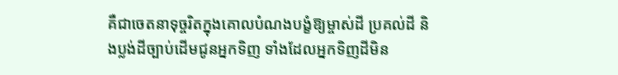គឺជាចេតនាទុច្ចរិតក្នុងគោលបំណងបង្ខំឱ្យម្ចាស់ដី ប្រគល់ដី និងប្លង់ដីច្បាប់ដើមជូនអ្នកទិញ ទាំងដែលអ្នកទិញដីមិន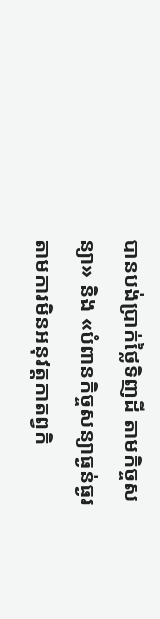បានបង់ប្រាក់ថ្លៃទិញដី តាមកិច្ចសន្យា» និង «បំពានកិច្ចសន្យាធ្ងន់ធ្ងរតាមការមិនអនុវត្តកាតព្វកិ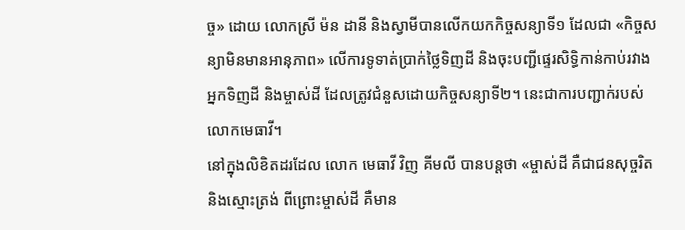ច្ច» ដោយ លោកស្រី ម៉ន ដានី និងស្វាមីបានលើកយកកិច្ចសន្យាទី១ ដែលជា «កិច្ចសន្យាមិនមានអានុភាព» លើការទូទាត់ប្រាក់ថ្លៃទិញដី និងចុះបញ្ជីផ្ទេរសិទ្ធិកាន់កាប់រវាងអ្នកទិញដី និងម្ចាស់ដី ដែលត្រូវជំនួសដោយកិច្ចសន្យាទី២។ នេះជាការបញ្ជាក់របស់លោកមេធាវី។
នៅក្នុងលិខិតដរដែល លោក មេធាវី វិញ គីមលី បានបន្តថា «ម្ចាស់ដី គឺជាជនសុច្ចរិត និងស្មោះត្រង់ ពីព្រោះម្ចាស់ដី គឺមាន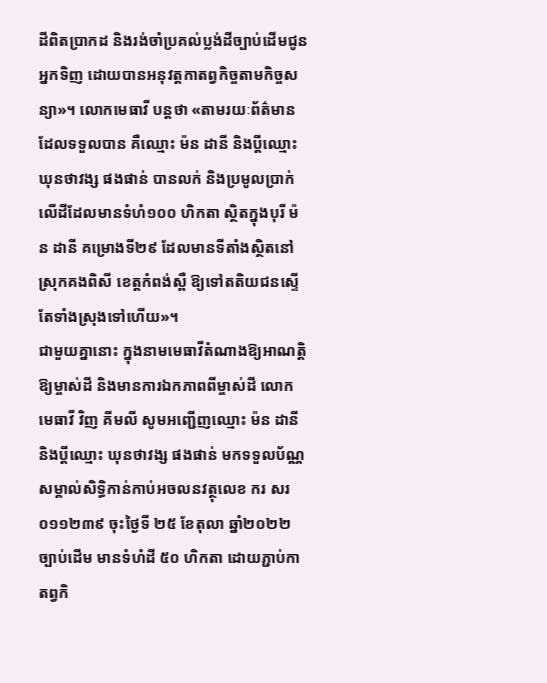ដីពិតប្រាកដ និងរង់ចាំប្រគល់ប្លង់ដីច្បាប់ដើមជូនអ្នកទិញ ដោយបានអនុវត្តកាតព្វកិច្ចតាមកិច្ចសន្យា»។ លោកមេធាវី បន្តថា «តាមរយៈព័ត៌មានដែលទទួលបាន គឺឈ្មោះ ម៉ន ដានី និងប្តីឈ្មោះ ឃុនថាវង្ស ផងផាន់ បានលក់ និងប្រមូលប្រាក់លើដីដែលមានទំហំ១០០ ហិកតា ស្ថិតក្នុងបុរី ម៉ន ដានី គម្រោងទី២៩ ដែលមានទីតាំងស្ថិតនៅ ស្រុកគងពិសី ខេត្តកំពង់ស្ពឺ ឱ្យទៅតតិយជនស្ទើតែទាំងស្រុងទៅហើយ»។
ជាមួយគ្នានោះ ក្នុងនាមមេធាវីតំណាងឱ្យអាណត្តិឱ្យម្ចាស់ដី និងមានការឯកភាពពីម្ចាស់ដី លោក មេធាវី វិញ គីមលី សូមអញ្ជើញឈ្មោះ ម៉ន ដានី និងប្តីឈ្មោះ ឃុនថាវង្ស ផងផាន់ មកទទួលប័ណ្ណសម្គាល់សិទ្ធិកាន់កាប់អចលនវត្ថុលេខ ករ សរ ០១១២៣៩ ចុះថ្ងៃទី ២៥ ខែតុលា ឆ្នាំ២០២២ ច្បាប់ដើម មានទំហំដី ៥០ ហិកតា ដោយភ្ជាប់កាតព្វកិ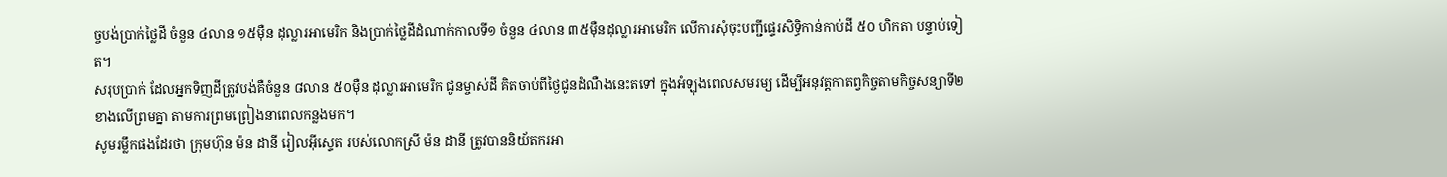ច្ចបង់ប្រាក់ថ្លៃដី ចំនួន ៤លាន ១៥មុឺន ដុល្លារអាមេរិក និងប្រាក់ថ្លៃដីដំណាក់កាលទី១ ចំនួន ៤លាន ៣៥មុឺនដុល្លារអាមេរិក លើការសុំចុះបញ្ជីផ្ទេរសិទ្ធិកាន់កាប់ដី ៥០ ហិកតា បន្ទាប់ទៀត។
សរុបប្រាក់ ដែលអ្នកទិញដីត្រូវបង់គឺចំនួន ៨លាន ៥០មុឺន ដុល្លារអាមេរិក ជូនម្ចាស់ដី គិតចាប់ពីថ្ងៃជូនដំណឺងនេះតទៅ ក្នុងអំឡុងពេលសមរម្យ ដើម្បីអនុវត្តកាតព្វកិច្ចតាមកិច្ចសន្យាទី២ ខាងលើព្រមគ្នា តាមការព្រមព្រៀងនាពេលកន្លងមក។
សូមរម្លឹកផងដែរថា ក្រុមហ៊ុន ម៉ន ដានី រៀលអ៊ីស្ទេត របស់លោកស្រី ម៉ន ដានី ត្រូវបាននិយ័តករអា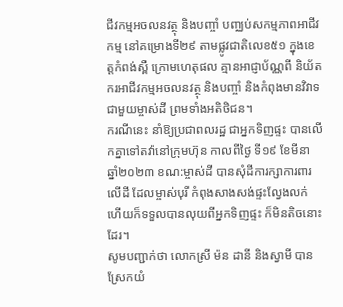ជីវកម្មអចលនវត្ថុ និងបញ្ចាំ បញ្ឈប់សកម្មភាពអាជីវកម្ម នៅគម្រោងទី២៩ តាមផ្លូវជាតិលេខ៥១ ក្នុងខេត្តកំពង់ស្ពឺ ក្រោមហេតុផល គ្មានអាជ្ញាប័ណ្ណពី និយ័តករអាជីវកម្មអចលនវត្ថុ និងបញ្ចាំ និងកំពុងមានវិវាទជាមួយម្ចាស់ដី ព្រមទាំងអតិថិជន។
ករណីនេះ នាំឱ្យប្រជាពលរដ្ឋ ជាអ្នកទិញផ្ទះ បានលើកគ្នាទៅតវ៉ានៅក្រុមហ៊ុន កាលពីថ្ងៃ ទី១៩ ខែមីនា ឆ្នាំ២០២៣ ខណ:ម្ចាស់ដី បានសុំដីការក្សាការពារលើដី ដែលម្ចាស់បុរី កំពុងសាងសង់ផ្ទះល្វែងលក់ ហើយក៏ទទួលបានលុយពីអ្នកទិញផ្ទះ ក៏មិនតិចនោះដែរ។
សូមបញ្ជាក់ថា លោកស្រី ម៉ន ដានី និងស្វាមី បានស្រែកយំ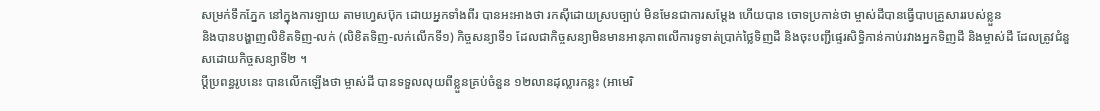សម្រក់ទឹកភ្នែក នៅក្នុងការឡាយ តាមហ្វេសប៊ុក ដោយអ្នកទាំងពីរ បានអះអាងថា រកស៊ីដោយស្របច្បាប់ មិនមែនជាការសម្ដែង ហើយបាន ចោទប្រកាន់ថា ម្ចាស់ដីបានធ្វើបាបគ្រួសាររបស់ខ្លួន
និងបានបង្ហាញលិខិតទិញ-លក់ (លិខិតទិញ-លក់លើកទី១) កិច្ចសន្យាទី១ ដែលជាកិច្ចសន្យាមិនមានអានុភាពលើការទូទាត់ប្រាក់ថ្លៃទិញដី និងចុះបញ្ជីផ្ទេរសិទ្ធិកាន់កាប់រវាងអ្នកទិញដី និងម្ចាស់ដី ដែលត្រូវជំនួសដោយកិច្ចសន្យាទី២ ។
ប្តីប្រពន្ធរូបនេះ បានលើកឡើងថា ម្ចាស់ដី បានទទួលលុយពីខ្លួនគ្រប់ចំនួន ១២លានដុល្លារកន្លះ (អាមេរិ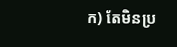ក) តែមិនប្រ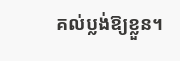គល់ប្លង់ឱ្យខ្លួន។